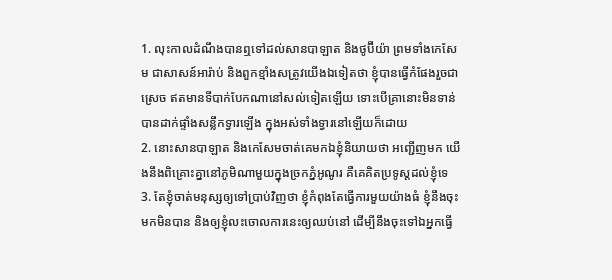1. លុះកាលដំណឹងបានឮទៅដល់សានបាឡាត និងថូប៊ីយ៉ា ព្រមទាំងកេសែម ជាសាសន៍អារ៉ាប់ និងពួកខ្មាំងសត្រូវយើងឯទៀតថា ខ្ញុំបានធ្វើកំផែងរួចជាស្រេច ឥតមានទីបាក់បែកណានៅសល់ទៀតឡើយ ទោះបើគ្រានោះមិនទាន់បានដាក់ផ្ទាំងសន្លឹកទ្វារឡើង ក្នុងអស់ទាំងទ្វារនៅឡើយក៏ដោយ
2. នោះសានបាឡាត និងកេសែមចាត់គេមកឯខ្ញុំនិយាយថា អញ្ជើញមក យើងនឹងពិគ្រោះគ្នានៅភូមិណាមួយក្នុងច្រកភ្នំអូណូរ គឺគេគិតប្រទូស្តដល់ខ្ញុំទេ
3. តែខ្ញុំចាត់មនុស្សឲ្យទៅប្រាប់វិញថា ខ្ញុំកំពុងតែធ្វើការមួយយ៉ាងធំ ខ្ញុំនឹងចុះមកមិនបាន និងឲ្យខ្ញុំលះចោលការនេះឲ្យឈប់នៅ ដើម្បីនឹងចុះទៅឯអ្នកធ្វើ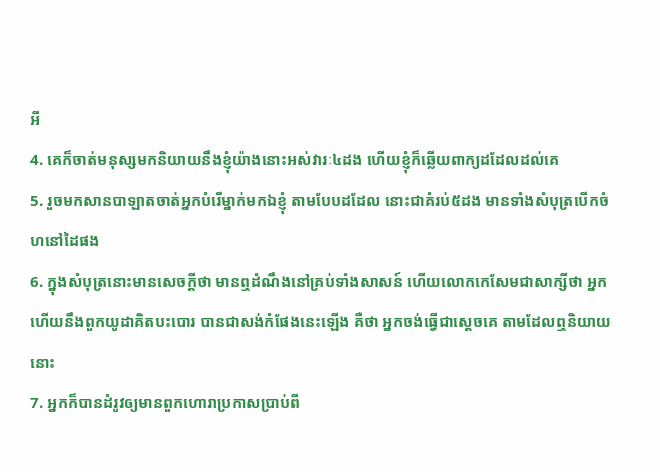អី
4. គេក៏ចាត់មនុស្សមកនិយាយនឹងខ្ញុំយ៉ាងនោះអស់វារៈ៤ដង ហើយខ្ញុំក៏ឆ្លើយពាក្យដដែលដល់គេ
5. រួចមកសានបាឡាតចាត់អ្នកបំរើម្នាក់មកឯខ្ញុំ តាមបែបដដែល នោះជាគំរប់៥ដង មានទាំងសំបុត្របើកចំហនៅដៃផង
6. ក្នុងសំបុត្រនោះមានសេចក្តីថា មានឮដំណឹងនៅគ្រប់ទាំងសាសន៍ ហើយលោកកេសែមជាសាក្សីថា អ្នកហើយនឹងពួកយូដាគិតបះបោរ បានជាសង់កំផែងនេះឡើង គឺថា អ្នកចង់ធ្វើជាស្តេចគេ តាមដែលឮនិយាយនោះ
7. អ្នកក៏បានដំរូវឲ្យមានពួកហោរាប្រកាសប្រាប់ពី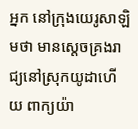អ្នក នៅក្រុងយេរូសាឡិមថា មានស្តេចគ្រងរាជ្យនៅស្រុកយូដាហើយ ពាក្យយ៉ា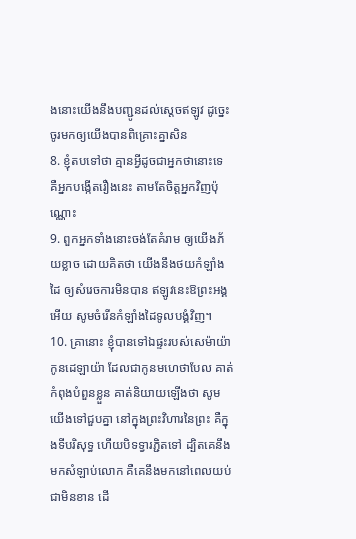ងនោះយើងនឹងបញ្ជូនដល់ស្តេចឥឡូវ ដូច្នេះ ចូរមកឲ្យយើងបានពិគ្រោះគ្នាសិន
8. ខ្ញុំតបទៅថា គ្មានអ្វីដូចជាអ្នកថានោះទេ គឺអ្នកបង្កើតរឿងនេះ តាមតែចិត្តអ្នកវិញប៉ុណ្ណោះ
9. ពួកអ្នកទាំងនោះចង់តែគំរាម ឲ្យយើងភ័យខ្លាច ដោយគិតថា យើងនឹងថយកំឡាំងដៃ ឲ្យសំរេចការមិនបាន ឥឡូវនេះឱព្រះអង្គអើយ សូមចំរើនកំឡាំងដៃទូលបង្គំវិញ។
10. គ្រានោះ ខ្ញុំបានទៅឯផ្ទះរបស់សេម៉ាយ៉ា កូនដេឡាយ៉ា ដែលជាកូនមហេថាបែល គាត់កំពុងបំពួនខ្លួន គាត់និយាយឡើងថា សូមយើងទៅជួបគ្នា នៅក្នុងព្រះវិហារនៃព្រះ គឺក្នុងទីបរិសុទ្ធ ហើយបិទទ្វារភ្ជិតទៅ ដ្បិតគេនឹងមកសំឡាប់លោក គឺគេនឹងមកនៅពេលយប់ជាមិនខាន ដើ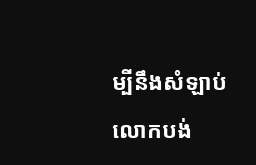ម្បីនឹងសំឡាប់លោកបង់